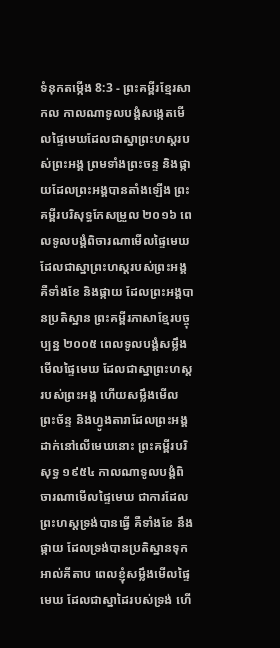ទំនុកតម្កើង 8:3 - ព្រះគម្ពីរខ្មែរសាកល កាលណាទូលបង្គំសង្កេតមើលផ្ទៃមេឃដែលជាស្នាព្រះហស្តរបស់ព្រះអង្គ ព្រមទាំងព្រះចន្ទ និងផ្កាយដែលព្រះអង្គបានតាំងឡើង ព្រះគម្ពីរបរិសុទ្ធកែសម្រួល ២០១៦ ពេលទូលបង្គំពិចារណាមើលផ្ទៃមេឃ ដែលជាស្នាព្រះហស្តរបស់ព្រះអង្គ គឺទាំងខែ និងផ្កាយ ដែលព្រះអង្គបានប្រតិស្ឋាន ព្រះគម្ពីរភាសាខ្មែរបច្ចុប្បន្ន ២០០៥ ពេលទូលបង្គំសម្លឹងមើលផ្ទៃមេឃ ដែលជាស្នាព្រះហស្ដរបស់ព្រះអង្គ ហើយសម្លឹងមើលព្រះច័ន្ទ និងហ្វូងតារាដែលព្រះអង្គដាក់នៅលើមេឃនោះ ព្រះគម្ពីរបរិសុទ្ធ ១៩៥៤ កាលណាទូលបង្គំពិចារណាមើលផ្ទៃមេឃ ជាការដែលព្រះហស្តទ្រង់បានធ្វើ គឺទាំងខែ នឹងផ្កាយ ដែលទ្រង់បានប្រតិស្ឋានទុក អាល់គីតាប ពេលខ្ញុំសម្លឹងមើលផ្ទៃមេឃ ដែលជាស្នាដៃរបស់ទ្រង់ ហើ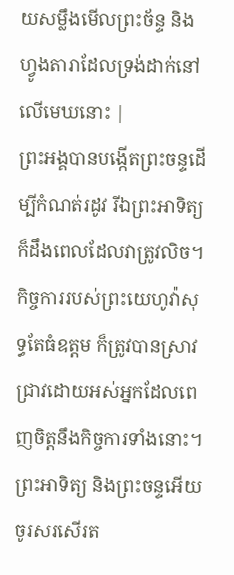យសម្លឹងមើលព្រះច័ន្ទ និងហ្វូងតារាដែលទ្រង់ដាក់នៅលើមេឃនោះ |
ព្រះអង្គបានបង្កើតព្រះចន្ទដើម្បីកំណត់រដូវ រីឯព្រះអាទិត្យក៏ដឹងពេលដែលវាត្រូវលិច។
កិច្ចការរបស់ព្រះយេហូវ៉ាសុទ្ធតែធំឧត្ដម ក៏ត្រូវបានស្រាវជ្រាវដោយអស់អ្នកដែលពេញចិត្តនឹងកិច្ចការទាំងនោះ។
ព្រះអាទិត្យ និងព្រះចន្ទអើយ ចូរសរសើរត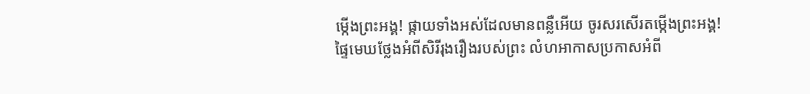ម្កើងព្រះអង្គ! ផ្កាយទាំងអស់ដែលមានពន្លឺអើយ ចូរសរសើរតម្កើងព្រះអង្គ!
ផ្ទៃមេឃថ្លែងអំពីសិរីរុងរឿងរបស់ព្រះ លំហអាកាសប្រកាសអំពី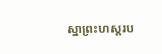ស្នាព្រះហស្តរប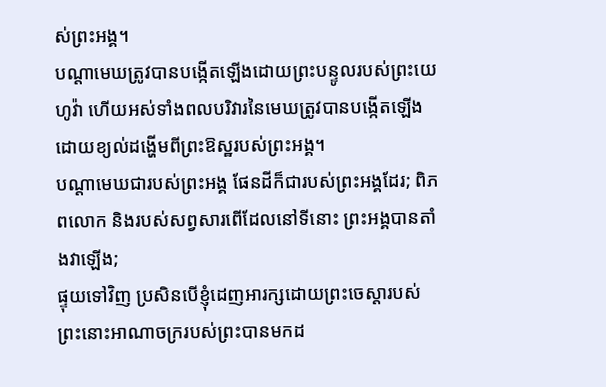ស់ព្រះអង្គ។
បណ្ដាមេឃត្រូវបានបង្កើតឡើងដោយព្រះបន្ទូលរបស់ព្រះយេហូវ៉ា ហើយអស់ទាំងពលបរិវារនៃមេឃត្រូវបានបង្កើតឡើងដោយខ្យល់ដង្ហើមពីព្រះឱស្ឋរបស់ព្រះអង្គ។
បណ្ដាមេឃជារបស់ព្រះអង្គ ផែនដីក៏ជារបស់ព្រះអង្គដែរ; ពិភពលោក និងរបស់សព្វសារពើដែលនៅទីនោះ ព្រះអង្គបានតាំងវាឡើង;
ផ្ទុយទៅវិញ ប្រសិនបើខ្ញុំដេញអារក្សដោយព្រះចេស្ដារបស់ព្រះនោះអាណាចក្ររបស់ព្រះបានមកដ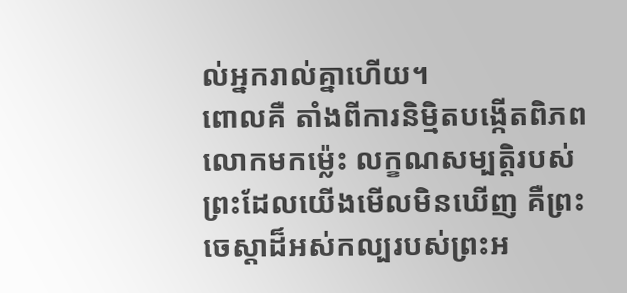ល់អ្នករាល់គ្នាហើយ។
ពោលគឺ តាំងពីការនិម្មិតបង្កើតពិភពលោកមកម្ល៉េះ លក្ខណសម្បត្តិរបស់ព្រះដែលយើងមើលមិនឃើញ គឺព្រះចេស្ដាដ៏អស់កល្បរបស់ព្រះអ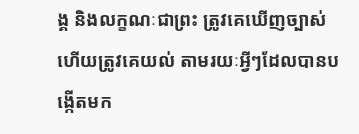ង្គ និងលក្ខណៈជាព្រះ ត្រូវគេឃើញច្បាស់ ហើយត្រូវគេយល់ តាមរយៈអ្វីៗដែលបានបង្កើតមក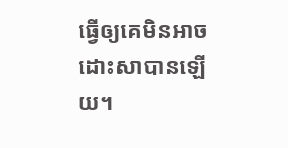ធ្វើឲ្យគេមិនអាចដោះសាបានឡើយ។